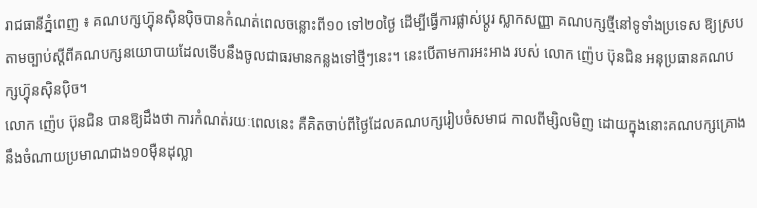រាជធានីភ្នំពេញ ៖ គណបក្សហ្វ៊ុនស៊ិនប៉ិចបានកំណត់ពេលចន្លោះពី១០ ទៅ២០ថ្ងៃ ដើម្បីធ្វើការផ្លាស់ប្តូរ ស្លាកសញ្ញា គណបក្សថ្មីនៅទូទាំងប្រទេស ឱ្យស្របតាមច្បាប់ស្តីពីគណបក្សនយោបាយដែលទើបនឹងចូលជាធរមានកន្លងទៅថ្មីៗនេះ។ នេះបើតាមការអះអាង របស់ លោក ញ៉េប ប៊ុនជិន អនុប្រធានគណបក្សហ្វ៊ុនស៊ិនប៉ិច។
លោក ញ៉េប ប៊ុនជិន បានឱ្យដឹងថា ការកំណត់រយៈពេលនេះ គឺគិតចាប់ពីថ្ងៃដែលគណបក្សរៀបចំសមាជ កាលពីម្សិលមិញ ដោយក្នុងនោះគណបក្សគ្រោង នឹងចំណាយប្រមាណជាង១០ម៉ឺនដុល្លា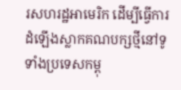រសហរដ្ឋអាមេរិក ដើម្បីធ្វើការដំឡើងស្លាកគណបក្សថ្មីនៅទូទាំងប្រទេសកម្ពុ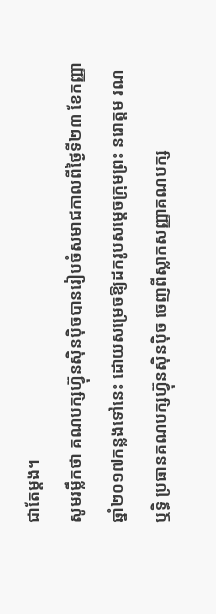ជាតែម្តង។
សូមរម្លឹកថា គណបក្សហ្វ៊ុនស៊ិនប៉ិចបានរៀបចំសមាជកាលពីថ្ងៃទី២៣ ខែកញ្ញា ឆ្នាំ២០១៧កន្លងទៅនេះ ដោយសម្រេចឱ្យដករូបសម្តេចក្រុមព្រះ នរោត្តម រណឬទ្ធិ ប្រធានគណបក្សហ្វ៊ុនស៊ិនប៉ិច ចេញពីស្លាកសញ្ញាគណបក្ស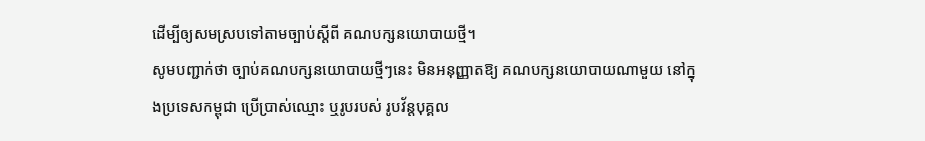ដើម្បីឲ្យសមស្របទៅតាមច្បាប់ស្តីពី គណបក្សនយោបាយថ្មី។
សូមបញ្ជាក់ថា ច្បាប់គណបក្សនយោបាយថ្មីៗនេះ មិនអនុញ្ញាតឱ្យ គណបក្សនយោបាយណាមួយ នៅក្នុងប្រទេសកម្ពុជា ប្រើប្រាស់ឈ្មោះ ឬរូបរបស់ រូបវ័ន្តបុគ្គល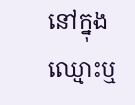នៅក្នុងឈ្មោះឬ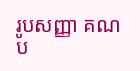រូបសញ្ញា គណប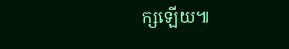ក្សឡើយ៕